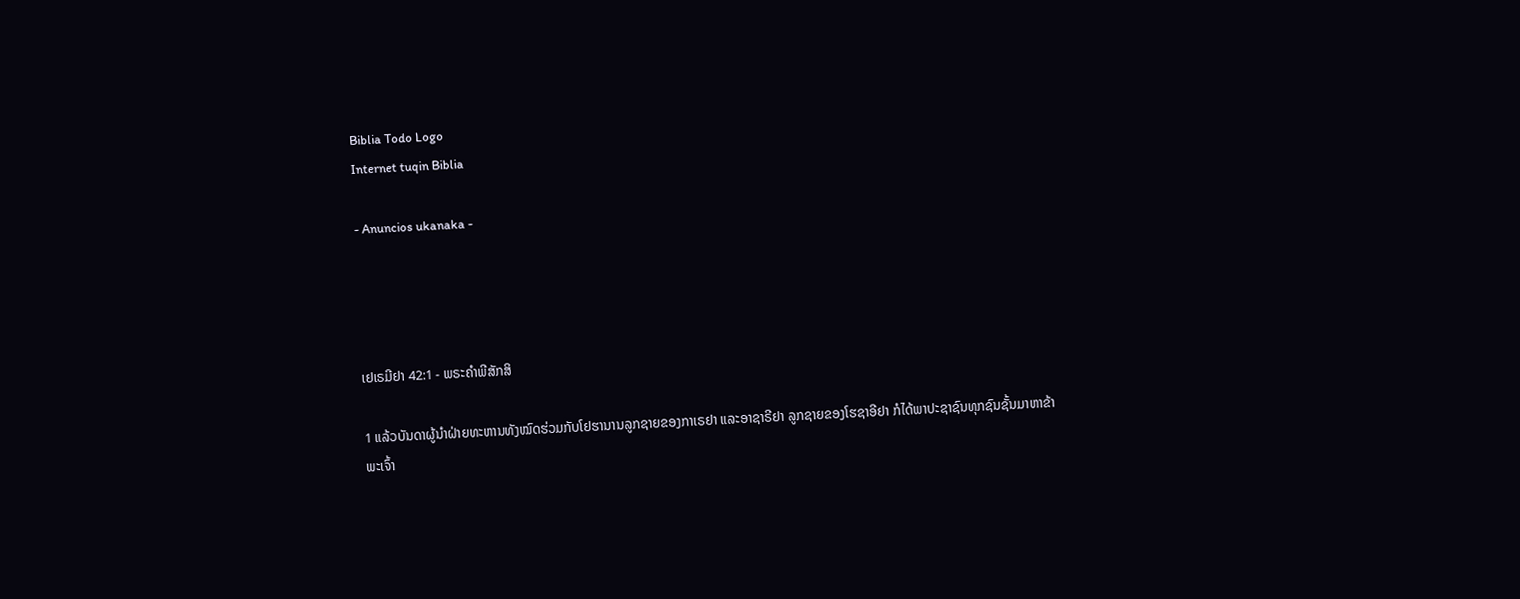Biblia Todo Logo
Internet tuqin Biblia

- Anuncios ukanaka -




ເຢເຣມີຢາ 42:1 - ພຣະຄຳພີສັກສິ

1 ແລ້ວບັນດາຜູ້ນຳຝ່າຍທະຫານທັງໝົດຮ່ວມກັບໂຢຮານານລູກຊາຍຂອງກາເຣຢາ ແລະອາຊາຣີຢາ ລູກຊາຍຂອງໂຮຊາອີຢາ ກໍໄດ້ພາປະຊາຊົນທຸກຊົນຊັ້ນມາຫາຂ້າພະເຈົ້າ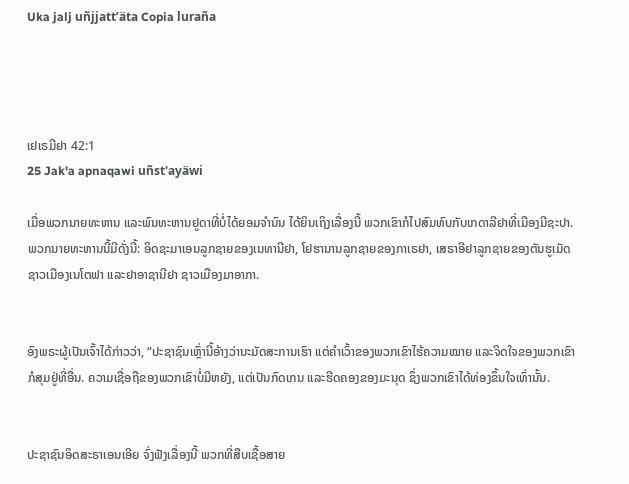Uka jalj uñjjattʼäta Copia luraña




ເຢເຣມີຢາ 42:1
25 Jak'a apnaqawi uñst'ayäwi

ເມື່ອພວກນາຍທະຫານ ແລະພົນທະຫານຢູດາທີ່ບໍ່ໄດ້ຍອມຈຳນົນ ໄດ້ຍິນເຖິງເລື່ອງນີ້ ພວກເຂົາກໍໄປສົມທົບກັບເກດາລີຢາທີ່ເມືອງມີຊະປາ. ພວກນາຍທະຫານນີ້ມີດັ່ງນີ້: ອິດຊະມາເອນລູກຊາຍຂອງເນທານີຢາ, ໂຢຮານານລູກຊາຍຂອງກາເຣຢາ, ເສຣາອີຢາລູກຊາຍຂອງຕັນຮູເມັດຊາວເມືອງເນໂຕຟາ ແລະຢາອາຊານີຢາ ຊາວເມືອງມາອາກາ.


ອົງພຣະຜູ້ເປັນເຈົ້າໄດ້ກ່າວວ່າ, “ປະຊາຊົນເຫຼົ່ານີ້ອ້າງວ່ານະມັດສະການເຮົາ ແຕ່ຄຳເວົ້າຂອງພວກເຂົາໄຮ້ຄວາມໝາຍ ແລະຈິດໃຈຂອງພວກເຂົາກໍສຸມຢູ່ທີ່ອື່ນ. ຄວາມເຊື່ອຖືຂອງພວກເຂົາບໍ່ມີຫຍັງ, ແຕ່ເປັນກົດເກນ ແລະຮີດຄອງຂອງມະນຸດ ຊຶ່ງພວກເຂົາໄດ້ທ່ອງຂຶ້ນໃຈເທົ່ານັ້ນ.


ປະຊາຊົນອິດສະຣາເອນເອີຍ ຈົ່ງຟັງເລື່ອງນີ້ ພວກທີ່ສືບເຊື້ອສາຍ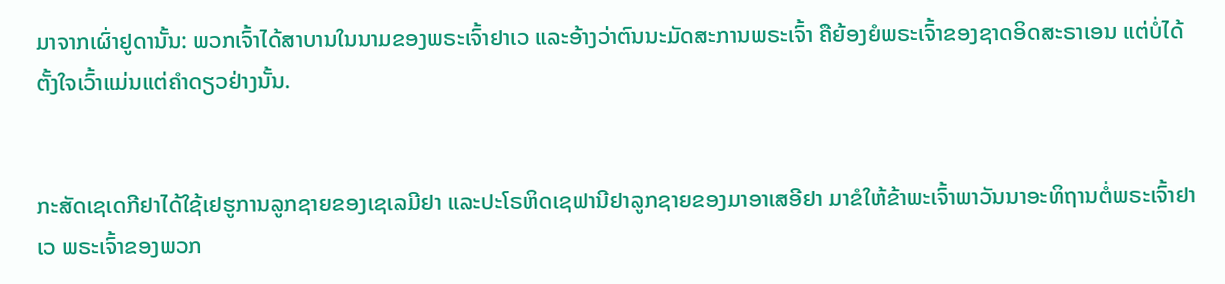ມາຈາກເຜົ່າຢູດານັ້ນ: ພວກເຈົ້າໄດ້ສາບານໃນນາມຂອງພຣະເຈົ້າຢາເວ ແລະອ້າງວ່າຕົນນະມັດສະການພຣະເຈົ້າ ຄືຍ້ອງຍໍພຣະເຈົ້າຂອງຊາດອິດສະຣາເອນ ແຕ່ບໍ່ໄດ້ຕັ້ງໃຈເວົ້າແມ່ນແຕ່ຄຳດຽວຢ່າງນັ້ນ.


ກະສັດເຊເດກີຢາໄດ້ໃຊ້ເຢຮູການລູກຊາຍຂອງເຊເລມີຢາ ແລະປະໂຣຫິດເຊຟານີຢາລູກຊາຍຂອງມາອາເສອີຢາ ມາຂໍໃຫ້ຂ້າພະເຈົ້າພາວັນນາອະທິຖານຕໍ່ພຣະເຈົ້າຢາເວ ພຣະເຈົ້າຂອງພວກ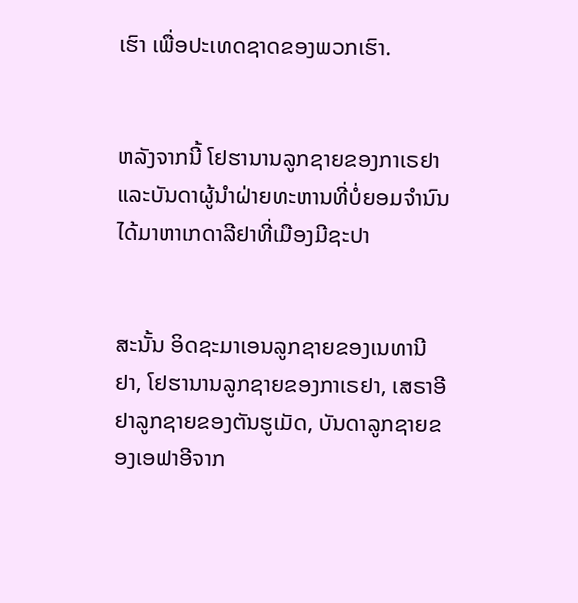ເຮົາ ເພື່ອປະເທດຊາດຂອງພວກເຮົາ.


ຫລັງຈາກນີ້ ໂຢຮານານລູກຊາຍຂອງກາເຣຢາ ແລະບັນດາຜູ້ນຳຝ່າຍທະຫານທີ່ບໍ່ຍອມຈຳນົນ ໄດ້ມາຫາເກດາລີຢາທີ່ເມືອງມີຊະປາ


ສະນັ້ນ ອິດຊະມາເອນລູກຊາຍຂອງເນທານີຢາ, ໂຢຮານານລູກຊາຍຂອງກາເຣຢາ, ເສຣາອີຢາລູກຊາຍຂອງຕັນຮູເມັດ, ບັນດາລູກຊາຍຂອງເອຟາອີຈາກ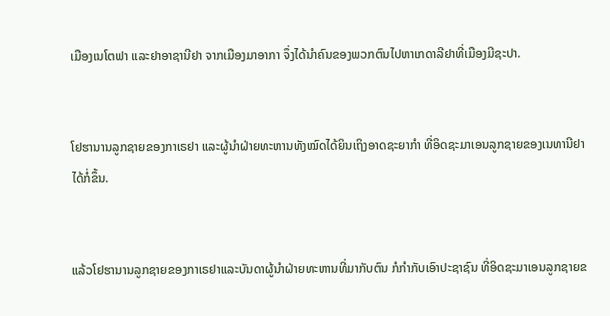ເມືອງເນໂຕຟາ ແລະຢາອາຊານີຢາ ຈາກເມືອງມາອາກາ ຈຶ່ງໄດ້ນຳຄົນຂອງພວກຕົນໄປຫາເກດາລີຢາທີ່ເມືອງມີຊະປາ.


ໂຢຮານານລູກຊາຍຂອງກາເຣຢາ ແລະຜູ້ນຳຝ່າຍທະຫານທັງໝົດໄດ້ຍິນເຖິງອາດຊະຍາກຳ ທີ່ອິດຊະມາເອນລູກຊາຍຂອງເນທານີຢາໄດ້ກໍ່ຂຶ້ນ.


ແລ້ວໂຢຮານານລູກຊາຍຂອງກາເຣຢາແລະບັນດາຜູ້ນຳຝ່າຍທະຫານທີ່ມາກັບຕົນ ກໍກຳກັບເອົາປະຊາຊົນ ທີ່ອິດຊະມາເອນລູກຊາຍຂ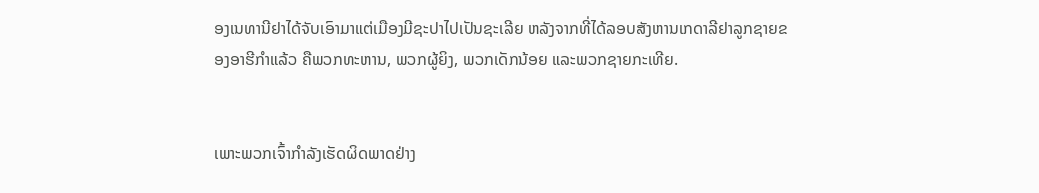ອງເນທານີຢາໄດ້ຈັບເອົາມາແຕ່ເມືອງມີຊະປາໄປເປັນຊະເລີຍ ຫລັງຈາກທີ່ໄດ້ລອບສັງຫານເກດາລີຢາລູກຊາຍຂອງອາຮີກຳແລ້ວ ຄືພວກທະຫານ, ພວກຜູ້ຍິງ, ພວກເດັກນ້ອຍ ແລະພວກຊາຍກະເທີຍ.


ເພາະພວກເຈົ້າກຳລັງເຮັດຜິດພາດຢ່າງ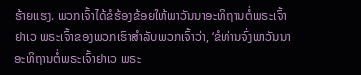ຮ້າຍແຮງ. ພວກເຈົ້າໄດ້ຂໍຮ້ອງຂ້ອຍໃຫ້ພາວັນນາອະທິຖານຕໍ່ພຣະເຈົ້າຢາເວ ພຣະເຈົ້າຂອງພວກເຮົາສຳລັບພວກເຈົ້າວ່າ, ‘ຂໍທ່ານຈົ່ງພາວັນນາອະທິຖານຕໍ່ພຣະເຈົ້າຢາເວ ພຣະ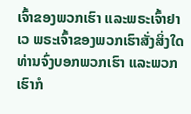ເຈົ້າຂອງພວກເຮົາ ແລະພຣະເຈົ້າຢາເວ ພຣະເຈົ້າຂອງພວກເຮົາສັ່ງສິ່ງໃດ ທ່ານຈົ່ງບອກພວກເຮົາ ແລະພວກເຮົາກໍ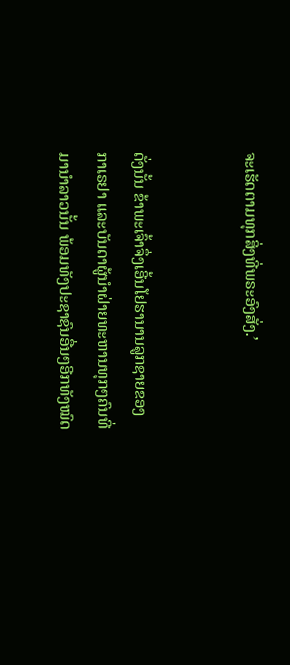ຈະເຮັດຕາມທຸກສິ່ງທີ່ພຣະອົງສັ່ງ.’


ດັ່ງນັ້ນ ຂ້າພະເຈົ້າຈຶ່ງເອີ້ນໂຢຮານານລູກຊາຍຂອງກາເຣຢາ ແລະບັນດາຜູ້ນຳຝ່າຍທະຫານທຸກໆຄົນທີ່ມານຳລາວນັ້ນ ພ້ອມທັງປະຊາຊົນອື່ນໆອີກທັງໝົດ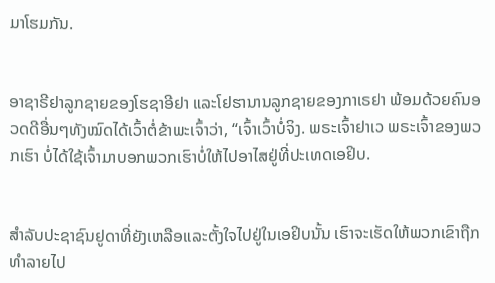ມາໂຮມກັນ.


ອາຊາຣີຢາລູກຊາຍຂອງໂຮຊາອີຢາ ແລະໂຢຮານານລູກຊາຍຂອງກາເຣຢາ ພ້ອມດ້ວຍຄົນອວດດີອື່ນໆທັງໝົດໄດ້ເວົ້າຕໍ່ຂ້າພະເຈົ້າວ່າ, “ເຈົ້າເວົ້າບໍ່ຈິງ. ພຣະເຈົ້າຢາເວ ພຣະເຈົ້າຂອງພວກເຮົາ ບໍ່ໄດ້ໃຊ້ເຈົ້າມາບອກພວກເຮົາບໍ່ໃຫ້ໄປອາໄສຢູ່ທີ່ປະເທດເອຢິບ.


ສຳລັບປະຊາຊົນຢູດາທີ່ຍັງເຫລືອແລະຕັ້ງໃຈໄປຢູ່ໃນເອຢິບນັ້ນ ເຮົາຈະເຮັດໃຫ້ພວກເຂົາຖືກທຳລາຍໄປ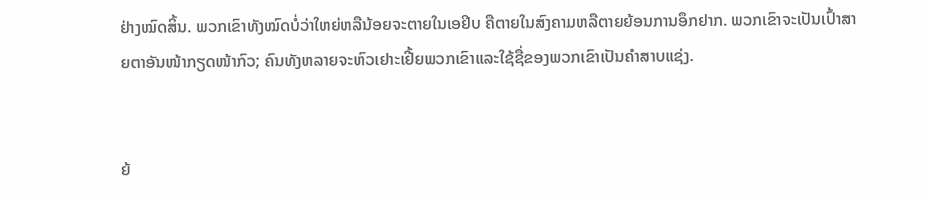ຢ່າງໝົດສິ້ນ. ພວກເຂົາທັງໝົດບໍ່ວ່າໃຫຍ່ຫລືນ້ອຍຈະຕາຍໃນເອຢິບ ຄືຕາຍໃນສົງຄາມຫລືຕາຍຍ້ອນການອຶກຢາກ. ພວກເຂົາຈະເປັນເປົ້າສາຍຕາອັນໜ້າກຽດໜ້າກົວ; ຄົນທັງຫລາຍຈະຫົວເຢາະເຢີ້ຍພວກເຂົາແລະໃຊ້ຊື່ຂອງພວກເຂົາເປັນຄຳສາບແຊ່ງ.


ຍ້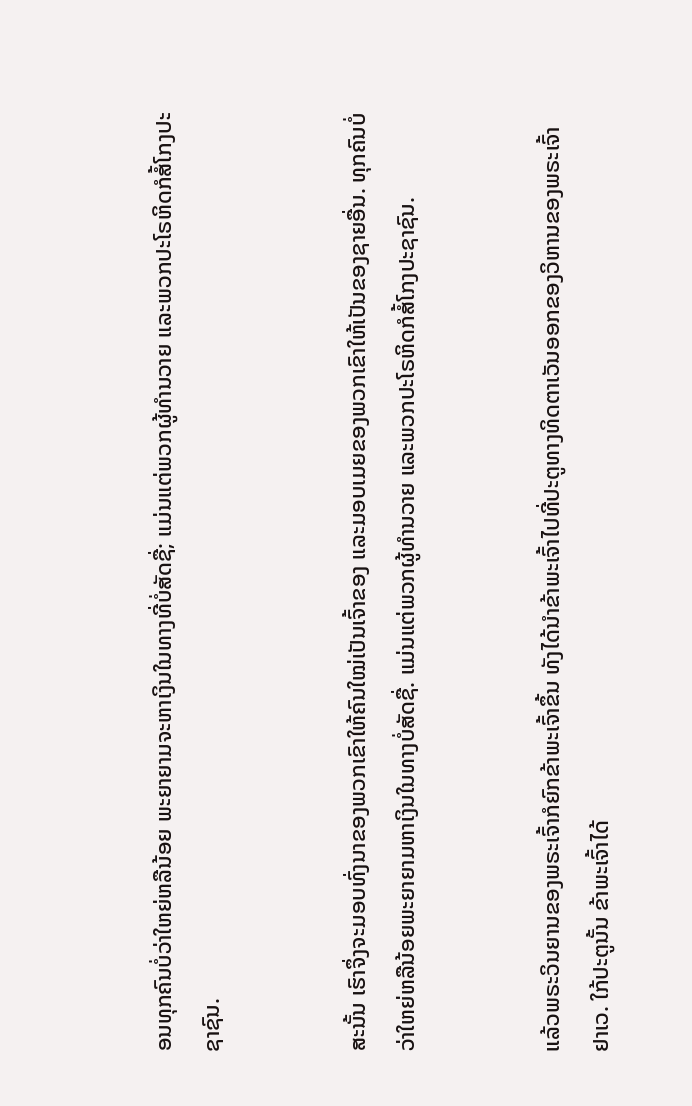ອນທຸກຄົນບໍ່ວ່າໃຫຍ່ຫລືນ້ອຍ ພະຍາຍາມຈະຫາເງິນໃນທາງທີ່ບໍ່ສັດຊື່; ແມ່ນແຕ່ພວກຜູ້ທຳນວາຍ ແລະພວກປະໂຣຫິດກໍສໍ້ໂກງປະຊາຊົນ.


ສະນັ້ນ ເຮົາຈຶ່ງຈະມອບທົ່ງນາຂອງພວກເຂົາໃຫ້ຄົນໃໝ່ເປັນເຈົ້າຂອງ ແລະມອບເມຍຂອງພວກເຂົາໃຫ້ເປັນຂອງຊາຍອື່ນ. ທຸກຄົນບໍ່ວ່າໃຫຍ່ຫລືນ້ອຍພະຍາຍາມຫາເງິນໃນທາງບໍ່ສັດຊື່. ແມ່ນແຕ່ພວກຜູ້ທຳນວາຍ ແລະພວກປະໂຣຫິດກໍສໍ້ໂກງປະຊາຊົນ.


ແລ້ວພຣະວິນຍານຂອງພຣະເຈົ້າກໍຍົກຂ້າພະເຈົ້າຂຶ້ນ ທັງໄດ້ນຳຂ້າພະເຈົ້າໄປທີ່ປະຕູທາງທິດຕາເວັນອອກຂອງວິຫານຂອງພຣະເຈົ້າຢາເວ. ໃກ້ປະຕູນັ້ນ ຂ້າພະເຈົ້າໄດ້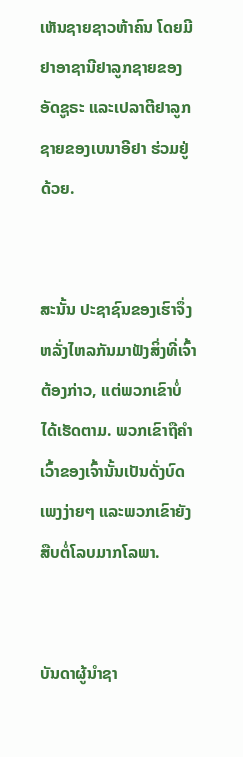ເຫັນຊາຍຊາວຫ້າຄົນ ໂດຍມີຢາອາຊານີຢາລູກຊາຍຂອງອັດຊູຣະ ແລະເປລາຕີຢາລູກຊາຍຂອງເບນາອີຢາ ຮ່ວມຢູ່ດ້ວຍ.


ສະນັ້ນ ປະຊາຊົນຂອງເຮົາຈຶ່ງຫລັ່ງໄຫລກັນມາຟັງສິ່ງທີ່ເຈົ້າຕ້ອງກ່າວ, ແຕ່ພວກເຂົາບໍ່ໄດ້ເຮັດຕາມ. ພວກເຂົາຖືຄຳເວົ້າຂອງເຈົ້ານັ້ນເປັນດັ່ງບົດເພງງ່າຍໆ ແລະພວກເຂົາຍັງສືບຕໍ່ໂລບມາກໂລພາ.


ບັນດາຜູ້ນຳຊາ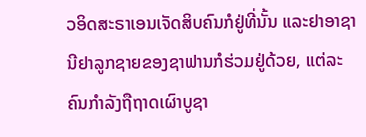ວອິດສະຣາເອນເຈັດສິບຄົນກໍຢູ່ທີ່ນັ້ນ ແລະຢາອາຊານີຢາລູກຊາຍຂອງຊາຟານກໍຮ່ວມຢູ່ດ້ວຍ, ແຕ່ລະຄົນກຳລັງຖືຖາດເຜົາບູຊາ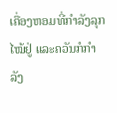ເຄື່ອງຫອມທີ່ກຳລັງລຸກໄໝ້ຢູ່ ແລະຄວັນກໍກຳລັງ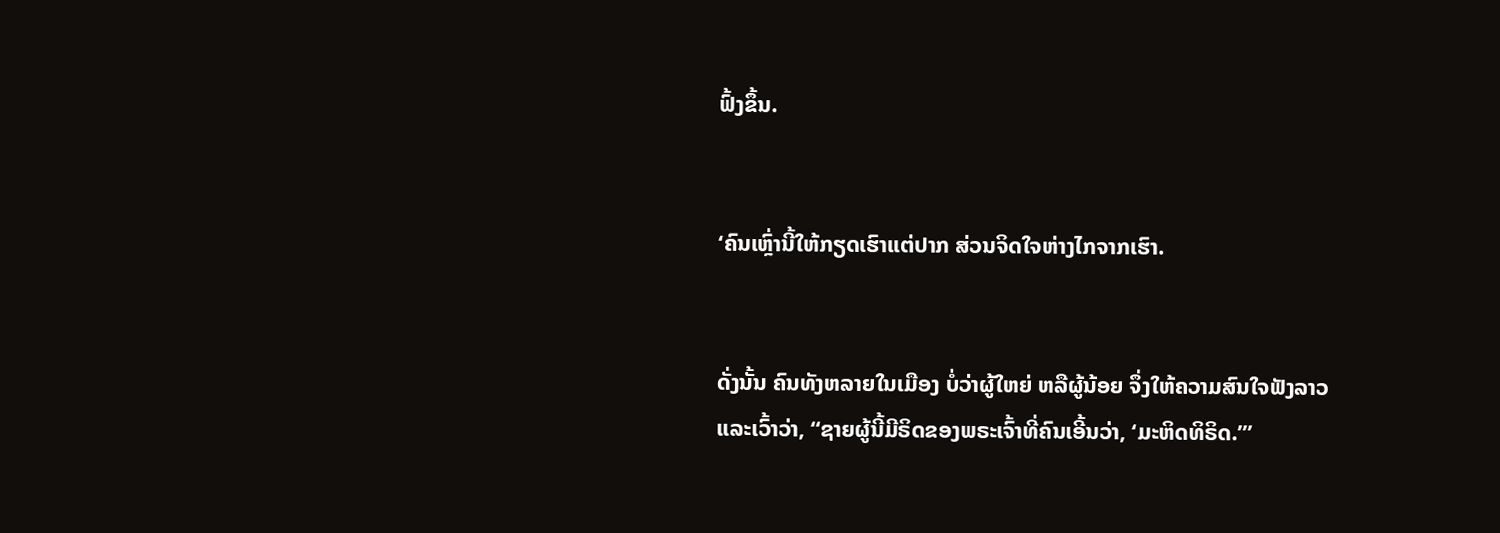ຟົ້ງຂຶ້ນ.


‘ຄົນເຫຼົ່ານີ້ໃຫ້ກຽດເຮົາແຕ່ປາກ ສ່ວນຈິດໃຈຫ່າງໄກຈາກເຮົາ.


ດັ່ງນັ້ນ ຄົນທັງຫລາຍໃນເມືອງ ບໍ່ວ່າຜູ້ໃຫຍ່ ຫລືຜູ້ນ້ອຍ ຈຶ່ງໃຫ້ຄວາມສົນໃຈຟັງລາວ ແລະເວົ້າວ່າ, “ຊາຍຜູ້ນີ້ມີຣິດຂອງພຣະເຈົ້າທີ່ຄົນເອີ້ນວ່າ, ‘ມະຫິດທິຣິດ.”’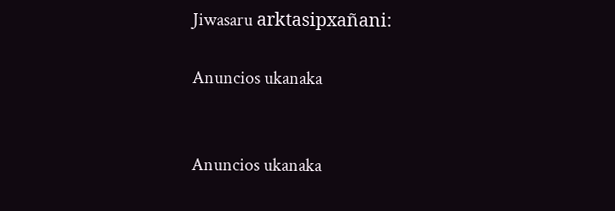Jiwasaru arktasipxañani:

Anuncios ukanaka


Anuncios ukanaka